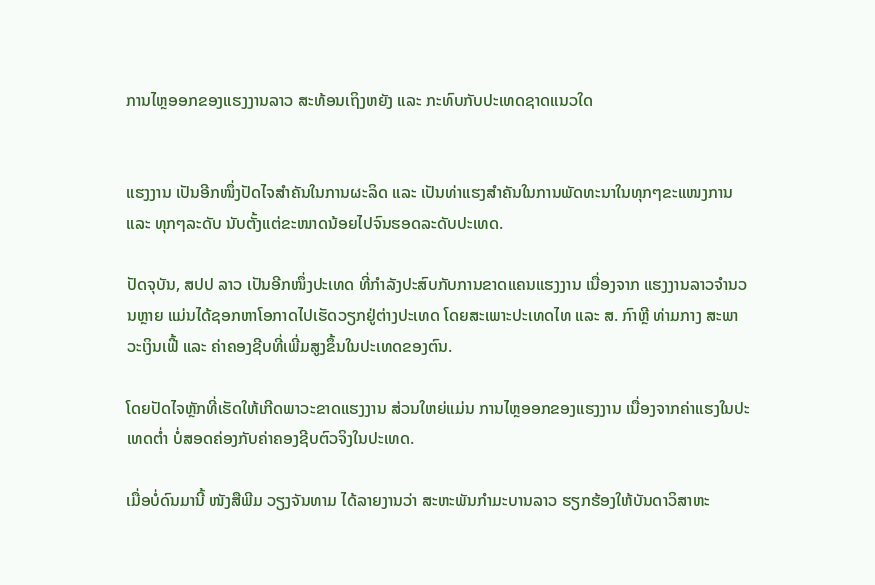ການໄຫຼອອກຂອງແຮງງານລາວ ສະທ້ອນເຖິງຫຍັງ ແລະ ກະທົບກັບປະເທດຊາດແນວໃດ


ແຮງງານ ເປັນອີກໜຶ່ງປັດໄຈສຳຄັນໃນການຜະລິດ ແລະ ເປັນທ່າແຮງສຳຄັນໃນການພັດທະນາໃນທຸກໆຂະແໜງການ ແລະ ທຸກໆລະດັບ ນັບຕັ້ງແຕ່ຂະໜາດນ້ອຍໄປຈົນຮອດລະດັບປະເທດ.

ປັດຈຸບັນ, ສປປ ລາວ ເປັນອີກໜຶ່ງປະເທດ ທີ່ກຳລັງປະສົບກັບການຂາດແຄນແຮງງານ ເນື່ອງຈາກ ແຮງງານລາວຈຳນວນຫຼາຍ ແມ່ນໄດ້ຊອກຫາໂອກາດໄປເຮັດວຽກຢູ່ຕ່າງປະເທດ ໂດຍສະເພາະປະເທດໄທ ແລະ ສ. ກົາຫຼີ ທ່າມກາງ ສະພາວະເງິນເຟີ້ ແລະ ຄ່າຄອງຊີບທີ່ເພີ່ມສູງຂຶ້ນໃນປະເທດຂອງຕົນ.

ໂດຍປັດໄຈຫຼັກທີ່ເຮັດໃຫ້ເກີດພາວະຂາດແຮງງານ ສ່ວນໃຫຍ່ແມ່ນ ການໄຫຼອອກຂອງແຮງງານ ເນື່ອງຈາກຄ່າແຮງໃນປະເທດຕໍ່າ ບໍ່ສອດຄ່ອງກັບຄ່າຄອງຊີບຕົວຈິງໃນປະເທດ.

ເມື່ອບໍ່ດົນມານີ້ ໜັງສືພີມ ວຽງຈັນທາມ ໄດ້ລາຍງານວ່າ ສະຫະພັນກຳມະບານລາວ ຮຽກຮ້ອງໃຫ້ບັນດາວິສາຫະ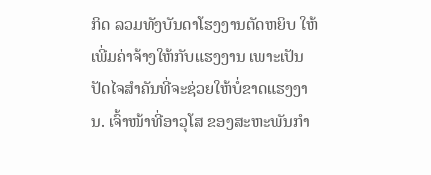ກິດ ລວມທັງບັນດາໂຮງງານຕັດຫຍິບ ໃຫ້ເພີ່ມຄ່າຈ້າງໃຫ້ກັບແຮງງານ ເພາະເປັນປັດໄຈສຳຄັນທີ່ຈະຊ່ວຍໃຫ້ບໍ່ຂາດແຮງງານ. ເຈົ້າໜ້າທີ່ອາວຸໂສ ຂອງສະຫະພັນກຳ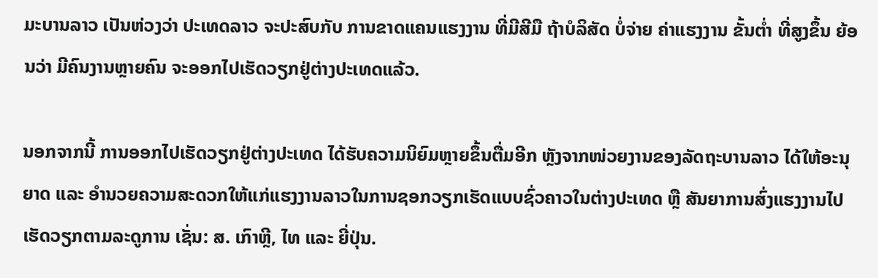ມະບານລາວ ເປັນຫ່ວງວ່າ ປະເທດລາວ ຈະປະສົບກັບ ການຂາດແຄນແຮງງານ ທີ່ມີສີມື ຖ້າບໍລິສັດ ບໍ່ຈ່າຍ ຄ່າແຮງງານ ຂັ້ນຕ່ຳ ທີ່ສູງຂຶ້ນ ຍ້ອນວ່າ ມີຄົນງານຫຼາຍຄົນ ຈະອອກໄປເຮັດວຽກຢູ່ຕ່າງປະເທດແລ້ວ.

ນອກຈາກນີ້ ການອອກໄປເຮັດວຽກຢູ່ຕ່າງປະເທດ ໄດ້ຮັບຄວາມນິຍົມຫຼາຍຂຶ້ນຕື່ມອີກ ຫຼັງຈາກໜ່ວຍງານຂອງລັດຖະບານລາວ ໄດ້ໃຫ້ອະນຸຍາດ ແລະ ອຳນວຍຄວາມສະດວກໃຫ້ແກ່ແຮງງານລາວໃນການຊອກວຽກເຮັດແບບຊົ່ວຄາວໃນຕ່າງປະເທດ ຫຼື ສັນຍາການສົ່ງແຮງງານໄປເຮັດວຽກຕາມລະດູການ ເຊັ່ນ: ສ. ເກົາຫຼີ, ໄທ ແລະ ຍີ່ປຸ່ນ.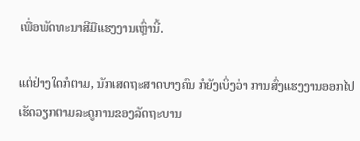ເພື່ອພັດທະນາສີມືແຮງງານເຫຼົ່ານີ້.

ແຕ່ຢ່າງໃດກໍຕາມ, ນັກເສດຖະສາດບາງຄົນ ກໍຍັງເບິ່ງວ່າ ການສົ່ງແຮງງານອອກໄປເຮັດວຽກຕາມລະດູການຂອງລັດຖະບານ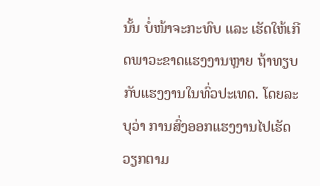ນັ້ນ ບໍ່ໜ້າຈະກະທົບ ແລະ ເຮັດໃຫ້ເກີດພາວະຂາດແຮງງານຫຼາຍ ຖ້າທຽບກັບແຮງງານໃນທົ່ວປະເທດ. ໂດຍລະບຸວ່າ ການສົ່ງອອກແຮງງານໄປເຮັດວຽກຕາມ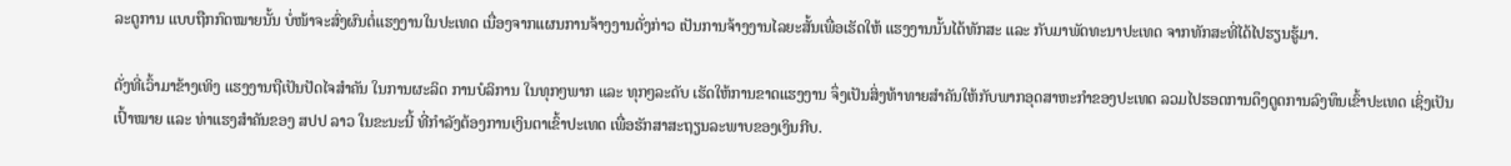ລະດູການ ແບບຖືກກົດໝາຍນັ້ນ ບໍ່ໜ້າຈະສົ່ງຜົນຕໍ່ແຮງງານໃນປະເທດ ເນື່ອງຈາກແຜນການຈ້າງງານດັ່ງກ່າວ ເປັນການຈ້າງງານໄລຍະສັ້ນເພື່ອເຮັດໃຫ້ ແຮງງານນັ້ນໄດ້ທັກສະ ແລະ ກັບມາພັດທະນາປະເທດ ຈາກທັກສະທີ່ໄດ້ໄປຮຽນຮູ້ມາ.

ດັ່ງທີ່ເວົ້າມາຂ້າງເທິງ ແຮງງານຖືເປັນປັດໄຈສຳຄັນ ໃນການຜະລິດ ການບໍລິການ ໃນທຸກໆພາກ ແລະ ທຸກໆລະດັບ ເຮັດໃຫ້ການຂາດແຮງງານ ຈຶ່ງເປັນສິ່ງທ້າທາຍສຳຄັນໃຫ້ກັບພາກອຸດສາຫະກຳຂອງປະເທດ ລວມໄປຮອດການດຶງດູດການລົງທຶນເຂົ້າປະເທດ ເຊິ່ງເປັນເປົ້າໝາຍ ແລະ ທ່າແຮງສຳຄັນຂອງ ສປປ ລາວ ໃນຂະນະນີ້ ທີ່ກຳລັງຕ້ອງການເງິນຕາເຂົ້າປະເທດ ເພື່ອຮັກສາສະຖຽນລະພາບຂອງເງິນກີບ.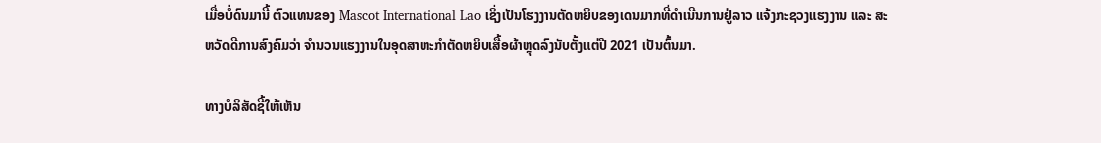ເມື່ອບໍ່ດົນມານີ້ ຕົວແທນຂອງ Mascot International Lao ເຊິ່ງເປັນໂຮງງານຕັດຫຍິບຂອງເດນມາກທີ່ດຳເນີນການຢູ່ລາວ ແຈ້ງກະຊວງແຮງງານ ແລະ ສະຫວັດດີການສົງຄົມວ່າ ຈຳນວນແຮງງານໃນອຸດສາຫະກຳຕັດຫຍິບເສື້ອຜ້າຫຼຸດລົງນັບຕັ້ງແຕ່ປີ 2021 ເປັນຕົ້ນມາ.

ທາງບໍລິສັດຊີ້ໃຫ້ເຫັນ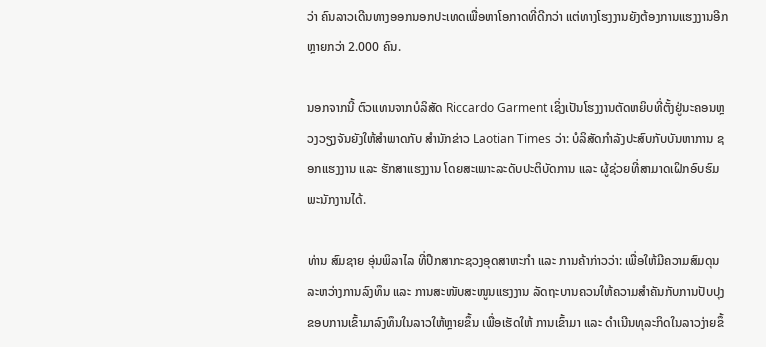ວ່າ ຄົນລາວເດີນທາງອອກນອກປະເທດເພື່ອຫາໂອກາດທີ່ດີກວ່າ ແຕ່ທາງໂຮງງານຍັງຕ້ອງການແຮງງານອີກຫຼາຍກວ່າ 2.000 ຄົນ.

ນອກຈາກນີ້ ຕົວແທນຈາກບໍລິສັດ Riccardo Garment ເຊິ່ງເປັນໂຮງງານຕັດຫຍິບທີ່ຕັ້ງຢູ່ນະຄອນຫຼວງວຽງຈັນຍັງໃຫ້ສຳພາດກັບ ສຳນັກຂ່າວ Laotian Times ວ່າ: ບໍລິສັດກຳລັງປະສົບກັບບັນຫາການ ຊອກແຮງງານ ແລະ ຮັກສາແຮງງານ ໂດຍສະເພາະລະດັບປະຕິບັດການ ແລະ ຜູ້ຊ່ວຍທີ່ສາມາດເຝິກອົບຮົມພະນັກງານໄດ້.

ທ່ານ ສົມຊາຍ ອຸ່ນພິລາໄລ ທີ່ປຶກສາກະຊວງອຸດສາຫະກຳ ແລະ ການຄ້າກ່າວວ່າ: ເພື່ອໃຫ້ມີຄວາມສົມດຸນລະຫວ່າງການລົງທຶນ ແລະ ການສະໜັບສະໜູນແຮງງານ ລັດຖະບານຄວນໃຫ້ຄວາມສຳຄັນກັບການປັບປຸງຂອບການເຂົ້າມາລົງທຶນໃນລາວໃຫ້ຫຼາຍຂຶ້ນ ເພື່ອເຮັດໃຫ້ ການເຂົ້າມາ ແລະ ດຳເນີນທຸລະກິດໃນລາວງ່າຍຂຶ້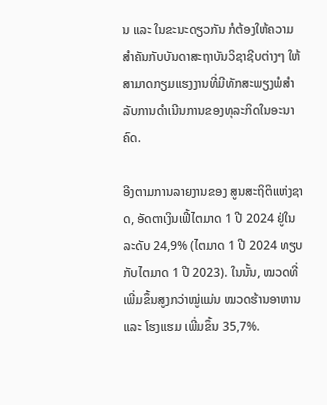ນ ແລະ ໃນຂະນະດຽວກັນ ກໍຕ້ອງໃຫ້ຄວາມສຳຄັນກັບບັນດາສະຖາບັນວິຊາຊີບຕ່າງໆ ໃຫ້ສາມາດກຽມແຮງງານທີ່ມີທັກສະພຽງພໍສຳລັບການດຳເນີນການຂອງທຸລະກິດໃນອະນາຄົດ.

ອີງຕາມການລາຍງານຂອງ ສູນສະຖິຕິແຫ່ງຊາດ, ອັດຕາເງິນເຟີ້ໄຕມາດ 1 ປີ 2024 ຢູ່ໃນລະດັບ 24,9% (ໄຕມາດ 1 ປີ 2024 ທຽບກັບໄຕມາດ 1 ປີ 2023). ໃນນັ້ນ, ໝວດທີ່ເພີ່ມຂຶ້ນສູງກວ່າໝູ່ແມ່ນ ໝວດຮ້ານອາຫານ ແລະ ໂຮງແຮມ ເພີ່ມຂຶ້ນ 35,7%.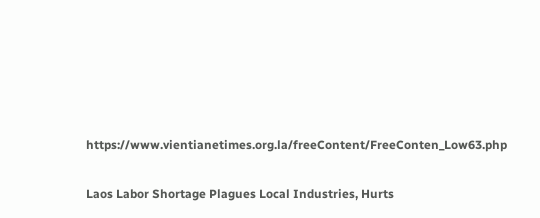https://www.vientianetimes.org.la/freeContent/FreeConten_Low63.php

Laos Labor Shortage Plagues Local Industries, Hurts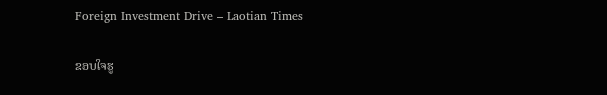Foreign Investment Drive – Laotian Times

ຂອບໃຈຮູ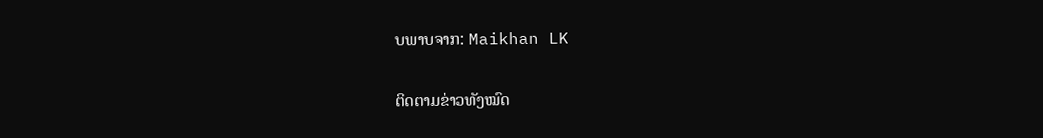ບພາບຈາກ: Maikhan LK

ຕິດຕາມຂ່າວທັງໝົດ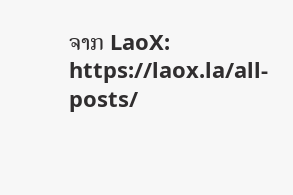ຈາກ LaoX: https://laox.la/all-posts/